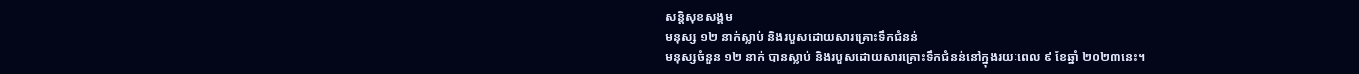សន្តិសុខសង្គម
មនុស្ស ១២ នាក់ស្លាប់ និងរបួសដោយសារគ្រោះទឹកជំនន់
មនុស្សចំនួន ១២ នាក់ បានស្លាប់ និងរបួសដោយសារគ្រោះទឹកជំនន់នៅក្នុងរយៈពេល ៩ ខែឆ្នាំ ២០២៣នេះ។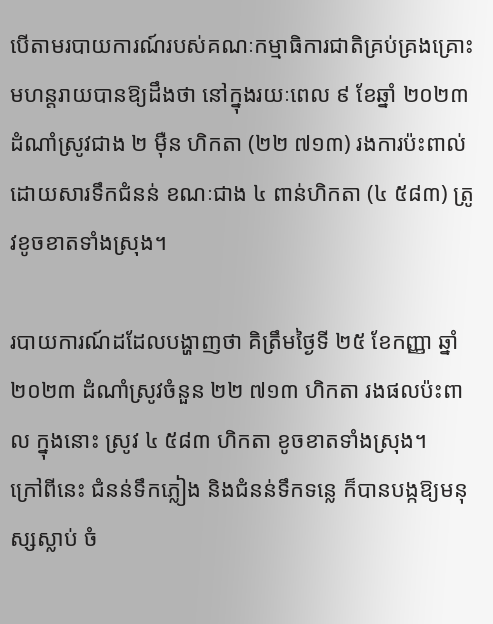បើតាមរបាយការណ៍របស់គណៈកម្មាធិការជាតិគ្រប់គ្រងគ្រោះមហន្តរាយបានឱ្យដឹងថា នៅក្នុងរយៈពេល ៩ ខែឆ្នាំ ២០២៣ ដំណាំស្រូវជាង ២ ម៉ឺន ហិកតា (២២ ៧១៣) រងការប៉ះពាល់ដោយសារទឹកជំនន់ ខណៈជាង ៤ ពាន់ហិកតា (៤ ៥៨៣) ត្រូវខូចខាតទាំងស្រុង។

របាយការណ៍ដដែលបង្ហាញថា គិត្រឹមថ្ងៃទី ២៥ ខែកញ្ញា ឆ្នាំ ២០២៣ ដំណាំស្រូវចំនួន ២២ ៧១៣ ហិកតា រងផលប៉ះពាល ក្នុងនោះ ស្រូវ ៤ ៥៨៣ ហិកតា ខូចខាតទាំងស្រុង។
ក្រៅពីនេះ ជំនន់ទឹកភ្លៀង និងជំនន់ទឹកទន្លេ ក៏បានបង្កឱ្យមនុស្សស្លាប់ ចំ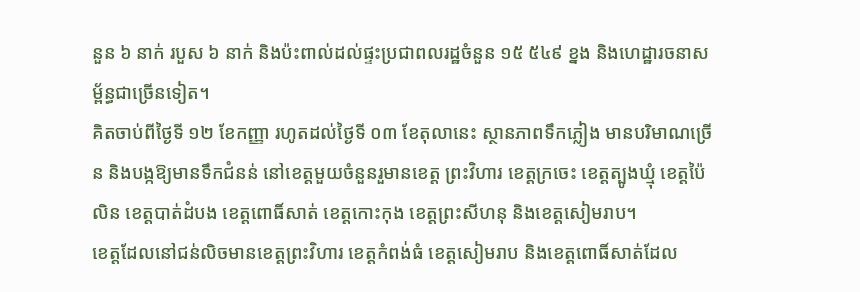នួន ៦ នាក់ របួស ៦ នាក់ និងប៉ះពាល់ដល់ផ្ទះប្រជាពលរដ្ឋចំនួន ១៥ ៥៤៩ ខ្នង និងហេដ្ឋារចនាសម្ព័ន្ធជាច្រើនទៀត។
គិតចាប់ពីថ្ងៃទី ១២ ខែកញ្ញា រហូតដល់ថ្ងៃទី ០៣ ខែតុលានេះ ស្ថានភាពទឹកភ្លៀង មានបរិមាណច្រើន និងបង្កឱ្យមានទឹកជំនន់ នៅខេត្តមួយចំនួនរួមានខេត្ត ព្រះវិហារ ខេត្តក្រចេះ ខេត្តត្បូងឃ្មុំ ខេត្តប៉ៃលិន ខេត្តបាត់ដំបង ខេត្តពោធិ៍សាត់ ខេត្តកោះកុង ខេត្តព្រះសីហនុ និងខេត្តសៀមរាប។
ខេត្តដែលនៅជន់លិចមានខេត្តព្រះវិហារ ខេត្តកំពង់ធំ ខេត្តសៀមរាប និងខេត្តពោធិ៍សាត់ដែល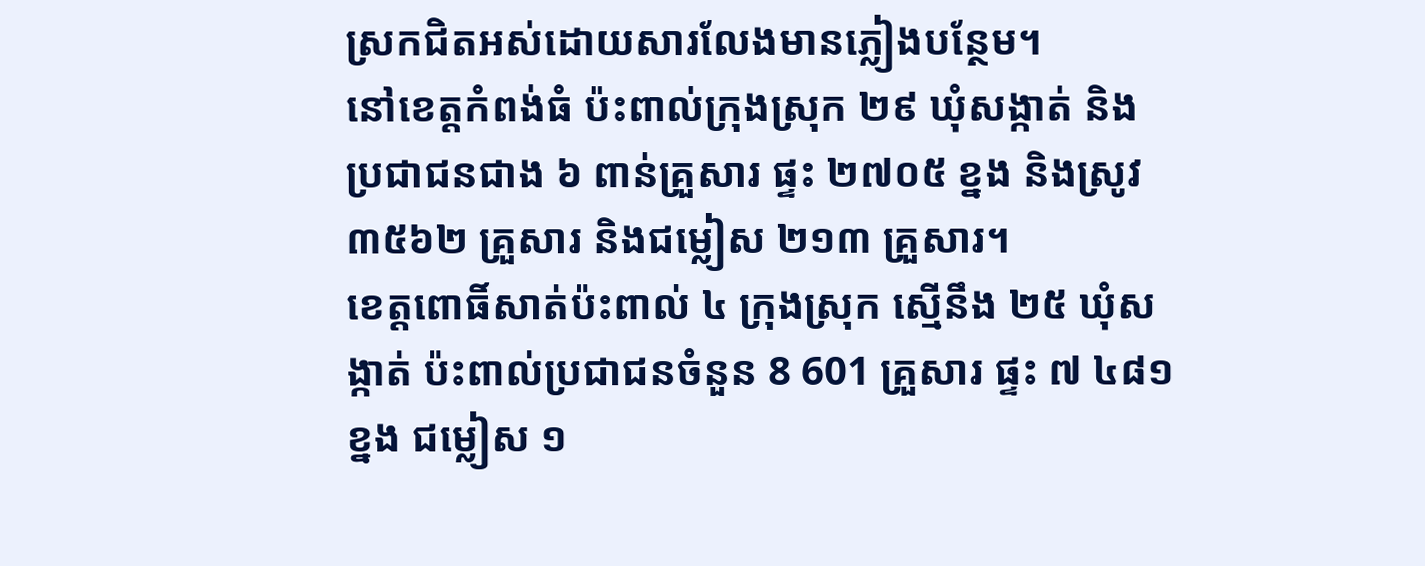ស្រកជិតអស់ដោយសារលែងមានភ្លៀងបន្ថែម។
នៅខេត្តកំពង់ធំ ប៉ះពាល់ក្រុងស្រុក ២៩ ឃុំសង្កាត់ និងប្រជាជនជាង ៦ ពាន់គ្រួសារ ផ្ទះ ២៧០៥ ខ្នង និងស្រូវ ៣៥៦២ គ្រួសារ និងជម្លៀស ២១៣ គ្រួសារ។
ខេត្តពោធិ៍សាត់ប៉ះពាល់ ៤ ក្រុងស្រុក ស្មើនឹង ២៥ ឃុំសង្កាត់ ប៉ះពាល់ប្រជាជនចំនួន 8 601 គ្រួសារ ផ្ទះ ៧ ៤៨១ ខ្នង ជម្លៀស ១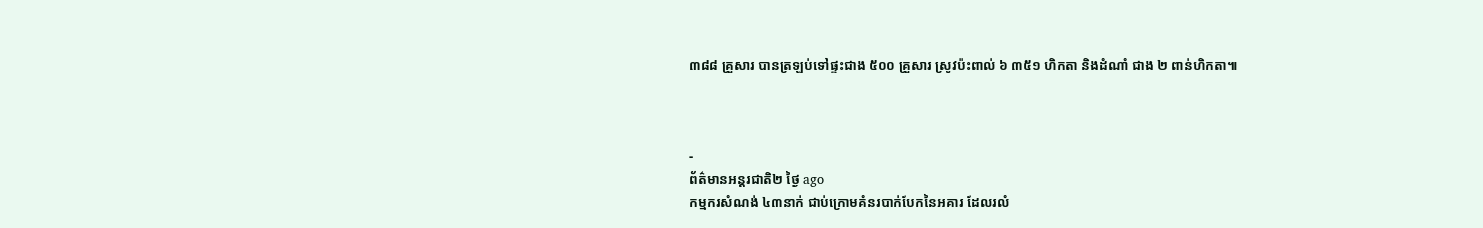៣៨៨ គ្រួសារ បានត្រឡប់ទៅផ្ទះជាង ៥០០ គ្រួសារ ស្រូវប៉ះពាល់ ៦ ៣៥១ ហិកតា និងដំណាំ ជាង ២ ពាន់ហិកតា៕



-
ព័ត៌មានអន្ដរជាតិ២ ថ្ងៃ ago
កម្មករសំណង់ ៤៣នាក់ ជាប់ក្រោមគំនរបាក់បែកនៃអគារ ដែលរលំ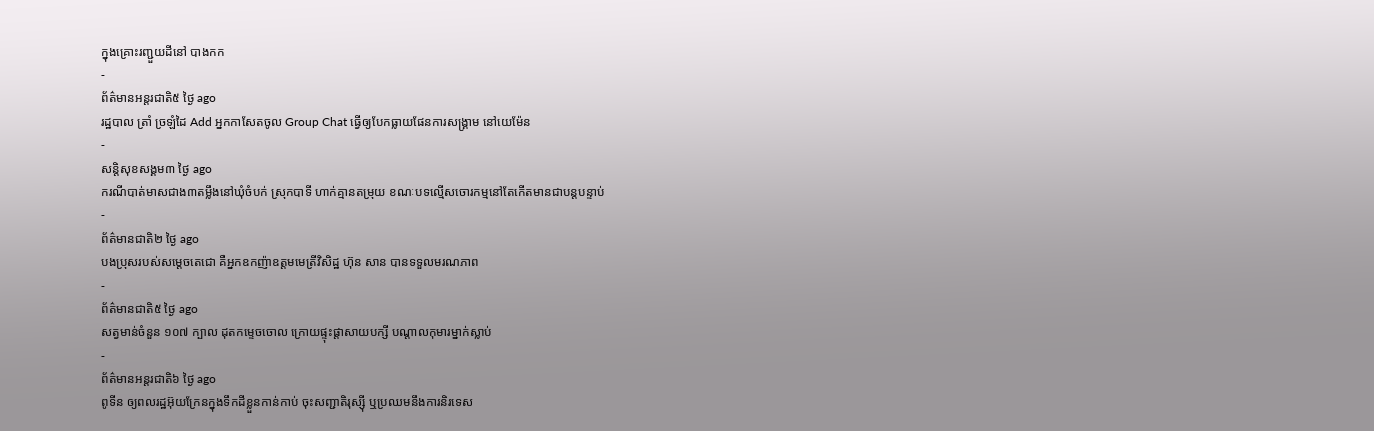ក្នុងគ្រោះរញ្ជួយដីនៅ បាងកក
-
ព័ត៌មានអន្ដរជាតិ៥ ថ្ងៃ ago
រដ្ឋបាល ត្រាំ ច្រឡំដៃ Add អ្នកកាសែតចូល Group Chat ធ្វើឲ្យបែកធ្លាយផែនការសង្គ្រាម នៅយេម៉ែន
-
សន្តិសុខសង្គម៣ ថ្ងៃ ago
ករណីបាត់មាសជាង៣តម្លឹងនៅឃុំចំបក់ ស្រុកបាទី ហាក់គ្មានតម្រុយ ខណៈបទល្មើសចោរកម្មនៅតែកើតមានជាបន្តបន្ទាប់
-
ព័ត៌មានជាតិ២ ថ្ងៃ ago
បងប្រុសរបស់សម្ដេចតេជោ គឺអ្នកឧកញ៉ាឧត្តមមេត្រីវិសិដ្ឋ ហ៊ុន សាន បានទទួលមរណភាព
-
ព័ត៌មានជាតិ៥ ថ្ងៃ ago
សត្វមាន់ចំនួន ១០៧ ក្បាល ដុតកម្ទេចចោល ក្រោយផ្ទុះផ្ដាសាយបក្សី បណ្តាលកុមារម្នាក់ស្លាប់
-
ព័ត៌មានអន្ដរជាតិ៦ ថ្ងៃ ago
ពូទីន ឲ្យពលរដ្ឋអ៊ុយក្រែនក្នុងទឹកដីខ្លួនកាន់កាប់ ចុះសញ្ជាតិរុស្ស៊ី ឬប្រឈមនឹងការនិរទេស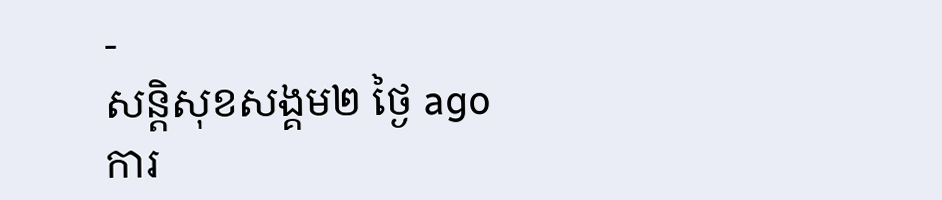-
សន្តិសុខសង្គម២ ថ្ងៃ ago
ការ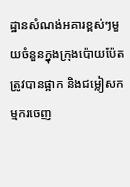ដ្ឋានសំណង់អគារខ្ពស់ៗមួយចំនួនក្នុងក្រុងប៉ោយប៉ែតត្រូវបានផ្អាក និងជម្លៀសកម្មករចេញ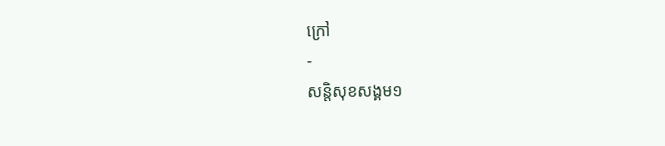ក្រៅ
-
សន្តិសុខសង្គម១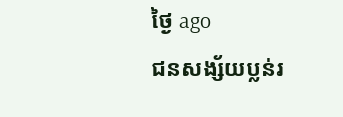ថ្ងៃ ago
ជនសង្ស័យប្លន់រ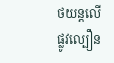ថយន្តលើផ្លូវល្បឿន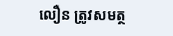លឿន ត្រូវសមត្ថ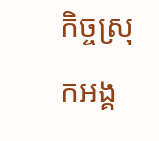កិច្ចស្រុកអង្គ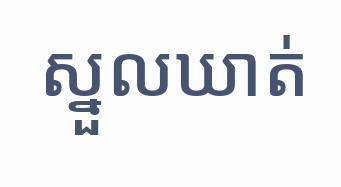ស្នួលឃាត់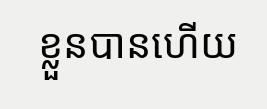ខ្លួនបានហើយ